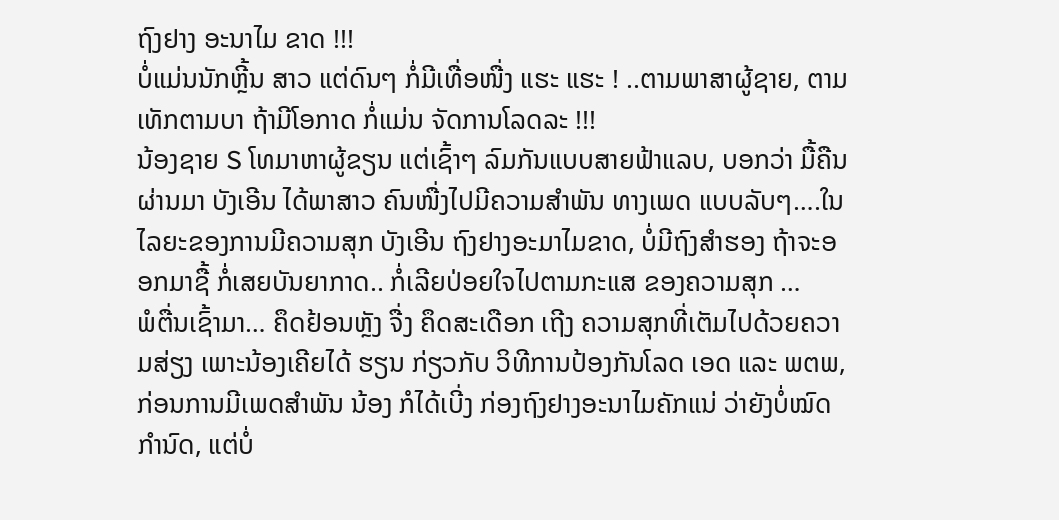ຖົງຢາງ ອະນາໄມ ຂາດ !!!
ບໍ່ແມ່ນນັກຫຼີ້ນ ສາວ ແຕ່ດົນໆ ກໍ່ມີເທື່ອໜື່ງ ແຮະ ແຮະ ! ..ຕາມພາສາຜູ້ຊາຍ, ຕາມເທັກຕາມບາ ຖ້າມີໂອກາດ ກໍ່ແມ່ນ ຈັດການໂລດລະ !!!
ນ້ອງຊາຍ S ໂທມາຫາຜູ້ຂຽນ ແຕ່ເຊົ້າໆ ລົມກັນແບບສາຍຟ້າແລບ, ບອກວ່າ ມື້ຄືນຜ່ານມາ ບັງເອີນ ໄດ້ພາສາວ ຄົນໜື່ງໄປມີຄວາມສໍາພັນ ທາງເພດ ແບບລັບໆ….ໃນໄລຍະຂອງການມີຄວາມສຸກ ບັງເອີນ ຖົງຢາງອະມາໄມຂາດ, ບໍ່ມີຖົງສໍາຮອງ ຖ້າຈະອອກມາຊື້ ກໍ່ເສຍບັນຍາກາດ.. ກໍ່ເລີຍປ່ອຍໃຈໄປຕາມກະແສ ຂອງຄວາມສຸກ …
ພໍຕື່ນເຊົ້າມາ… ຄຶດຢ້ອນຫຼັງ ຈື່ງ ຄຶດສະເດືອກ ເຖີງ ຄວາມສຸກທີ່ເຕັມໄປດ້ວຍຄວາມສ່ຽງ ເພາະນ້ອງເຄີຍໄດ້ ຮຽນ ກ່ຽວກັບ ວິທີການປ້ອງກັນໂລດ ເອດ ແລະ ພຕພ, ກ່ອນການມີເພດສໍາພັນ ນ້ອງ ກໍໄດ້ເບີ່ງ ກ່ອງຖົງຢາງອະນາໄມຄັກແນ່ ວ່າຍັງບໍ່ໝົດກໍານົດ, ແຕ່ບໍ່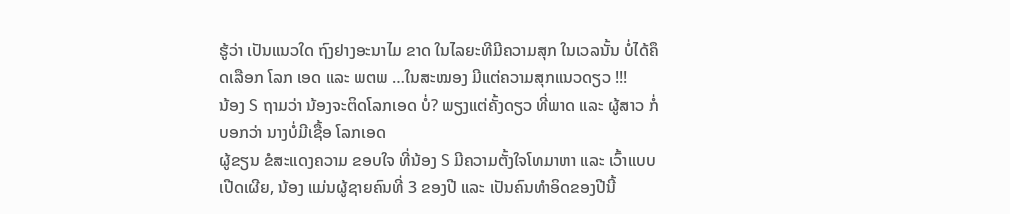ຮູ້ວ່າ ເປັນແນວໃດ ຖົງຢາງອະນາໄມ ຂາດ ໃນໄລຍະທີມີຄວາມສຸກ ໃນເວລນັ້ນ ບໍ່ໄດ້ຄຶດເລືອກ ໂລກ ເອດ ແລະ ພຕພ …ໃນສະໝອງ ມີແຕ່ຄວາມສຸກແນວດຽວ !!!
ນ້ອງ S ຖາມວ່າ ນ້ອງຈະຕິດໂລກເອດ ບໍ່? ພຽງແຕ່ຄັ້ງດຽວ ທີ່ພາດ ແລະ ຜູ້ສາວ ກໍ່ບອກວ່າ ນາງບໍ່ມີເຊື້ອ ໂລກເອດ
ຜູ້ຂຽນ ຂໍສະແດງຄວາມ ຂອບໃຈ ທີ່ນ້ອງ S ມີຄວາມຕັ້ງໃຈໂທມາຫາ ແລະ ເວົ້າແບບເປີດເຜີຍ, ນ້ອງ ແມ່ນຜູ້ຊາຍຄົນທີ່ 3 ຂອງປີ ແລະ ເປັນຄົນທໍາອິດຂອງປີນີ້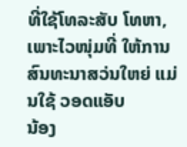ທີ່ໃຊ້ໂທລະສັບ ໂທຫາ, ເພາະໄວໜຸ່ມທີ່ ໃຫ້ການສົນທະນາສວ່ນໃຫຍ່ ແມ່ນໃຊ້ ວອດແອັບ
ນ້ອງ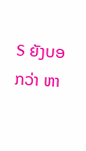S ຍັງບອກວ່າ ຫາ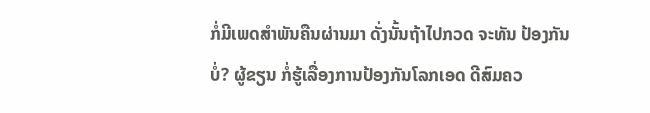ກໍ່ມີເພດສໍາພັນຄືນຜ່ານມາ ດັ່ງນັ້ນຖ້າໄປກວດ ຈະທັນ ປ້ອງກັນບໍ່? ຜູ້ຂຽນ ກໍ່ຮູ້ເລື່ອງການປ້ອງກັນໂລກເອດ ດີສົມຄວ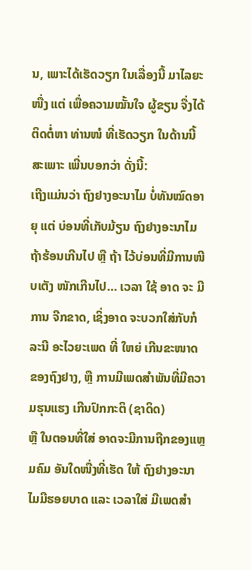ນ, ເພາະໄດ້ເຮັດວຽກ ໃນເລື່ອງນີ້ ມາໄລຍະໜື່ງ ແຕ່ ເພື່ອຄວາມໝັ້ນໃຈ ຜູ້ຂຽນ ຈື່ງໄດ້ຕິດຕໍ່ຫາ ທ່ານໜໍ ທີ່ເຮັດວຽກ ໃນດ້ານນີ້ ສະເພາະ ເພີ່ນບອກວ່າ ດັ່ງນີ້:
ເຖີງແມ່ນວ່າ ຖົງຢາງອະນາໄມ ບໍ່ທັນໝົດອາຍຸ ແຕ່ ບ່ອນທີ່ເກັບມ້ຽນ ຖົງຢາງອະນາໄມ ຖ້າຮ້ອນເກີນໄປ ຫຼື ຖ້າ ໄວ້ບ່ອນທີ່ມີການໜີບເຕັງ ໜັກເກີນໄປ… ເວລາ ໃຊ້ ອາດ ຈະ ມີການ ຈີກຂາດ, ເຊິ່ງອາດ ຈະບວກໃສ່ກັບກໍລະນີ ອະໄວຍະເພດ ທີ່ ໃຫຍ່ ເກີນຂະໜາດ ຂອງຖົງຢາງ, ຫຼື ການມີເພດສໍາພັນທີ່ມີຄວາມຮຸນແຮງ ເກີນປົກກະຕິ (ຊາດິດ)
ຫຼື ໃນຕອນທີ່ໃສ່ ອາດຈະມີການຖືກຂອງແຫຼມຄົມ ອັນໃດໜື່ງທີ່ເຮັດ ໃຫ້ ຖົງຢາງອະນາໄມມີຮອຍບາດ ແລະ ເວລາໃສ່ ມີເພດສໍາ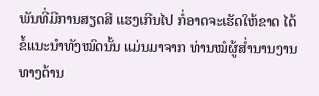ພັນທີ່ມີການສຽດສີ ແຮງເກີນໄປ ກໍ່ອາດຈະເຮັດໃຫ້ຂາດ ໄດ້
ຂໍ້ແນະນໍາທັງໝົດນັ້ນ ແມ່ນມາຈາກ ທ່ານໝໍຜູ້ສໍ່ານານງານທາງດ້ານ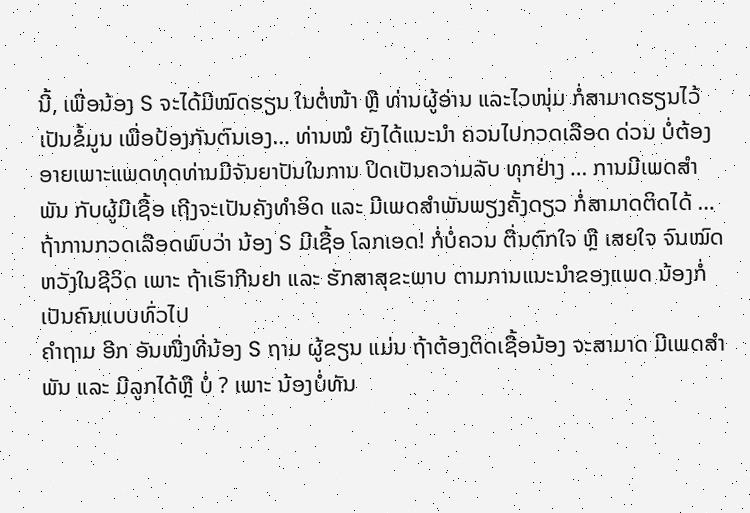ນີ້, ເພື່ອນ້ອງ S ຈະໄດ້ມີໝົດຮຽນ ໃນຕໍ່ໜ້າ ຫຼື ທ່ານຜູ້ອ່ານ ແລະໄວໜຸ່ມ ກໍ່ສາມາດຮຽນໄວ້ເປັນຂໍ້ມູນ ເພື່ອປ້ອງກັນຕົນເອງ… ທ່ານໝໍ ຍັງໄດ້ແນະນໍາ ຄວນໄປກວດເລືອດ ດ່ວນ ບໍ່ຕ້ອງອາຍເພາະແພດທຸດທ່ານມີຈັນຍາປັນໃນການ ປິດເປັນຄວາມລັບ ທຸກຢ່າງ … ການມີເພດສໍາພັນ ກັບຜູ້ມີເຊື້ອ ເຖີງຈະເປັນຄັງທໍາອິດ ແລະ ມີເພດສໍາພັນພຽງຄັ້ງດຽວ ກໍ່ສາມາດຕິດໄດ້ … ຖ້າການກວດເລືອດພົບວ່າ ນ້ອງ S ມີເຊື້ອ ໂລກເອດ! ກໍ່ບໍ່ຄວນ ຕື່ນຕົກໃຈ ຫຼື ເສຍໃຈ ຈົນໝົດຫວັງໃນຊີວິດ ເພາະ ຖ້າເຮົາກີນຢາ ແລະ ຮັກສາສຸຂະພາບ ຕາມການແນະນໍາຂອງແພດ ນ້ອງກໍ່ ເປັນຄົນແບບທົ່ວໄປ
ຄໍາຖາມ ອີກ ອັນໜື່ງທີ່ນ້ອງ S ຖາມ ຜູ້ຂຽນ ແມ່ນ ຖ້າຕ້ອງຕິດເຊື້ອນ້ອງ ຈະສາມາດ ມີເພດສໍາພັນ ແລະ ມີລູກໄດ້ຫຼື ບໍ່ ? ເພາະ ນ້ອງບໍ່ທັນ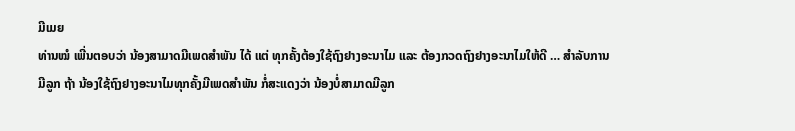ມີເມຍ
ທ່ານໝໍ ເພີ່ນຕອບວ່າ ນ້ອງສາມາດມີເພດສໍາພັນ ໄດ້ ແຕ່ ທຸກຄັ້ງຕ້ອງໃຊ້ຖົງຢາງອະນາໄມ ແລະ ຕ້ອງກວດຖົງຢາງອະນາໄມໃຫ້ດີ … ສໍາລັບການມີລູກ ຖ້າ ນ້ອງໃຊ້ຖົງຢາງອະນາໄມທຸກຄັ້ງມີເພດສໍາພັນ ກໍ່ສະແດງວ່າ ນ້ອງບໍ່ສາມາດມີລູກ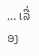… ເລື່ອງ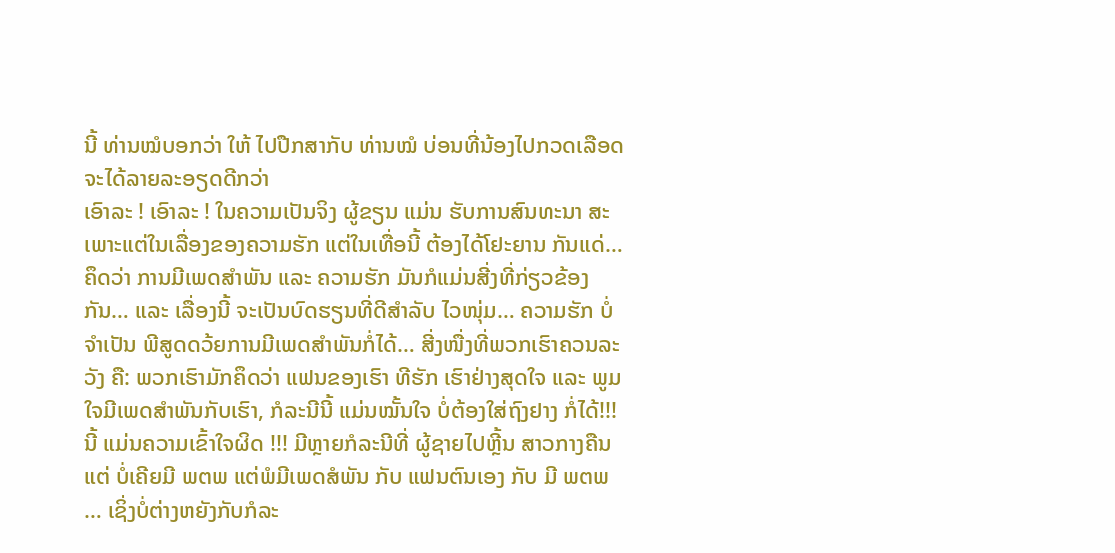ນີ້ ທ່ານໝໍບອກວ່າ ໃຫ້ ໄປປືກສາກັບ ທ່ານໝໍ ບ່ອນທີ່ນ້ອງໄປກວດເລືອດຈະໄດ້ລາຍລະອຽດດີກວ່າ
ເອົາລະ ! ເອົາລະ ! ໃນຄວາມເປັນຈິງ ຜູ້ຂຽນ ແມ່ນ ຮັບການສົນທະນາ ສະເພາະແຕ່ໃນເລື່ອງຂອງຄວາມຮັກ ແຕ່ໃນເທື່ອນີ້ ຕ້ອງໄດ້ໂຢະຍານ ກັນແດ່… ຄຶດວ່າ ການມີເພດສໍາພັນ ແລະ ຄວາມຮັກ ມັນກໍແມ່ນສີ່ງທີ່ກ່ຽວຂ້ອງກັນ… ແລະ ເລື່ອງນີ້ ຈະເປັນບົດຮຽນທີ່ດີສໍາລັບ ໄວໜຸ່ມ… ຄວາມຮັກ ບໍ່ຈໍາເປັນ ພີສູດດວ້ຍການມີເພດສໍາພັນກໍ່ໄດ້… ສີ່ງໜື່ງທີ່ພວກເຮົາຄວນລະວັງ ຄື: ພວກເຮົາມັກຄຶດວ່າ ແຟນຂອງເຮົາ ທີຮັກ ເຮົາຢ່າງສຸດໃຈ ແລະ ພູມໃຈມີເພດສໍາພັນກັບເຮົາ, ກໍລະນີນີ້ ແມ່ນໝັ້ນໃຈ ບໍ່ຕ້ອງໃສ່ຖົງຢາງ ກໍ່ໄດ້!!! ນີ້ ແມ່ນຄວາມເຂົ້າໃຈຜິດ !!! ມີຫຼາຍກໍລະນີທີ່ ຜູ້ຊາຍໄປຫຼີ້ນ ສາວກາງຄືນ ແຕ່ ບໍ່ເຄີຍມີ ພຕພ ແຕ່ພໍມີເພດສໍພັນ ກັບ ແຟນຕົນເອງ ກັບ ມີ ພຕພ … ເຊິ່ງບໍ່ຕ່າງຫຍັງກັບກໍລະ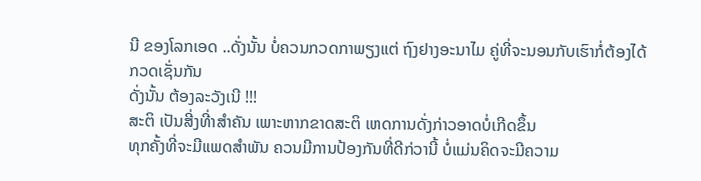ນີ ຂອງໂລກເອດ ..ດັ່ງນັ້ນ ບໍ່ຄວນກວດກາພຽງແຕ່ ຖົງຢາງອະນາໄມ ຄູ່ທີ່ຈະນອນກັບເຮົາກໍ່ຕ້ອງໄດ້ກວດເຊັ່ນກັນ
ດັ່ງນັ້ນ ຕ້ອງລະວັງເນີ !!!
ສະຕິ ເປັນສີ່ງທີ່າສຳຄັນ ເພາະຫາກຂາດສະຕິ ເຫດການດັ່ງກ່າວອາດບໍ່ເກີດຂຶ້ນ
ທຸກຄັ້ງທີ່ຈະມີແພດສຳພັນ ຄວນມີການປ້ອງກັນທີ່ດີກ່ວານີ້ ບໍ່ແມ່ນຄິດຈະມີຄວາມ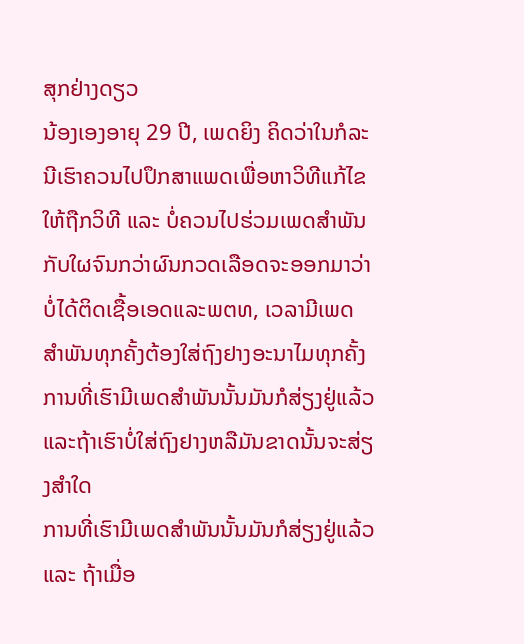ສຸກຢ່າງດຽວ
ນ້ອງເອງອາຍຸ 29 ປີ, ເພດຍິງ ຄິດວ່າໃນກໍລະນີເຮົາຄວນໄປປຶກສາແພດເພື່ອຫາວິທີແກ້ໄຂໃຫ້ຖືກວິທີ ແລະ ບໍ່ຄວນໄປຮ່ວມເພດສຳພັນກັບໃຜຈົນກວ່າຜົນກວດເລືອດຈະອອກມາວ່າບໍ່ໄດ້ຕິດເຊື້ອເອດແລະພຕທ, ເວລາມີເພດສຳພັນທຸກຄັ້ງຕ້ອງໃສ່ຖົງຢາງອະນາໄມທຸກຄັ້ງ
ການທີ່ເຮົາມີເພດສຳພັນນັ້ນມັນກໍສ່ຽງຢູ່ແລ້ວແລະຖ້າເຮົາບໍ່ໃສ່ຖົງຢາງຫລືມັນຂາດນັ້ນຈະສ່ຽງສຳໃດ
ການທີ່ເຮົາມີເພດສຳພັນນັ້ນມັນກໍສ່ຽງຢູ່ແລ້ວ ແລະ ຖ້າເມື່ອ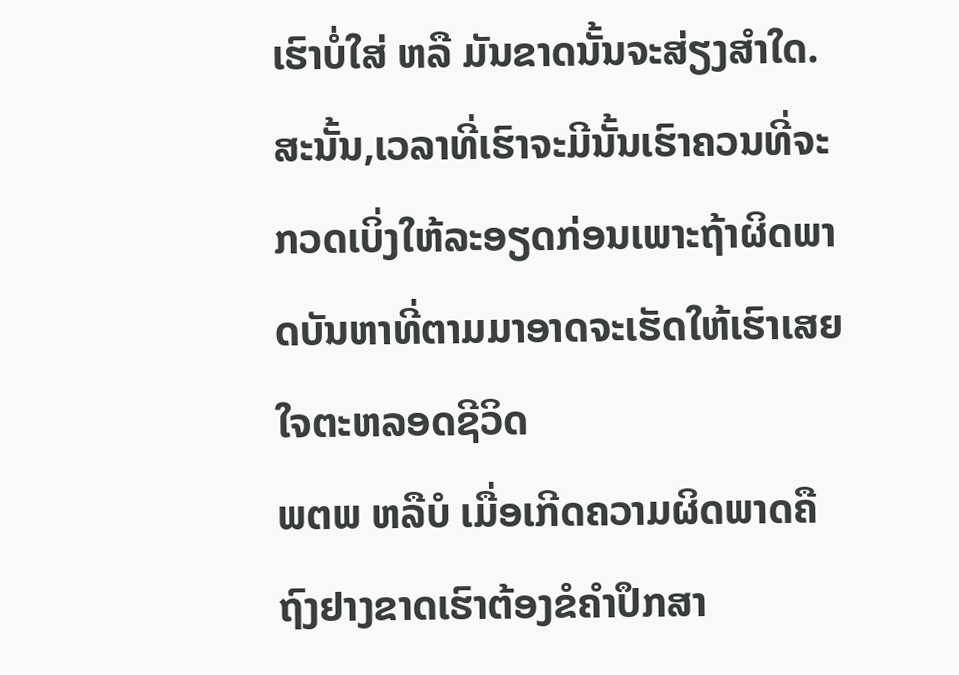ເຮົາບໍ່ໃສ່ ຫລື ມັນຂາດນັ້ນຈະສ່ຽງສຳໃດ.ສະນັ້ນ,ເວລາທີ່ເຮົາຈະມີນັ້ນເຮົາຄວນທີ່ຈະກວດເບິ່ງໃຫ້ລະອຽດກ່ອນເພາະຖ້າຜິດພາດບັນຫາທີ່ຕາມມາອາດຈະເຮັດໃຫ້ເຮົາເສຍໃຈຕະຫລອດຊີວິດ
ພຕພ ຫລືບໍ ເມື່ອເກີດຄວາມຜິດພາດຄືຖົງຢາງຂາດເຮົາຕ້ອງຂໍຄໍາປຶກສາ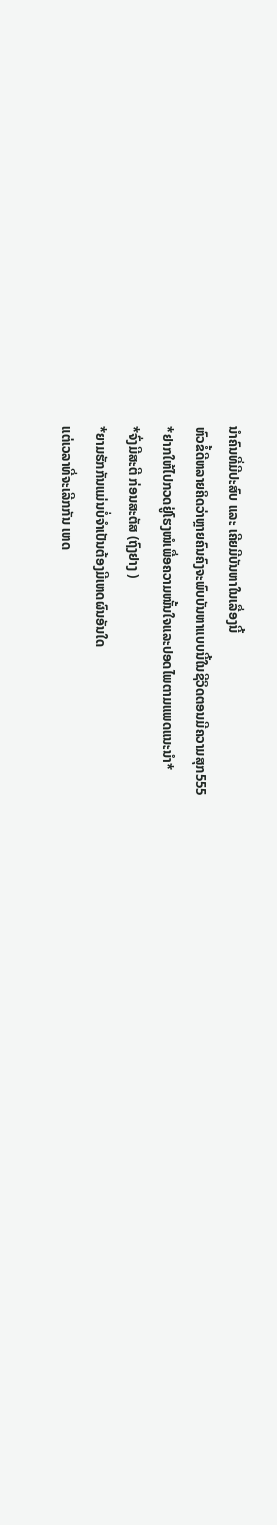ນຳຄົນທີ່ມີປະສົບ ແລະ ເຄີຍມີບັນຫາໃນເລື່ອງນີ້
ຫົວຂໍ້ດີຫລາຍຄິດວ່າຫຼາຍຄົນຄົງຈະພົບບັນຫາແບບນີ້ໃນຊີວິດຕອນມີຄວາມສຸກ555
*ຢາກໃຫ້ໄປກວດຢູ່ໂຮງໜໍເພື່ອຄວາມໜັ້ນໃຈແລະປອດໄພຕາມແພດແນະນໍາ*
*ຈົ່ງມີສະຕີ ກ່ອນສະຕັສ (ຖົງຢາງ )
*ຍາມຮັກກັນແມ່ນບໍ່ຈໍາເປັນຕ້ອງມີເຫດຜົນອັນໃດ
ແຕ່ເວລາທີ່ຈະເລີກກັນ ເຫດ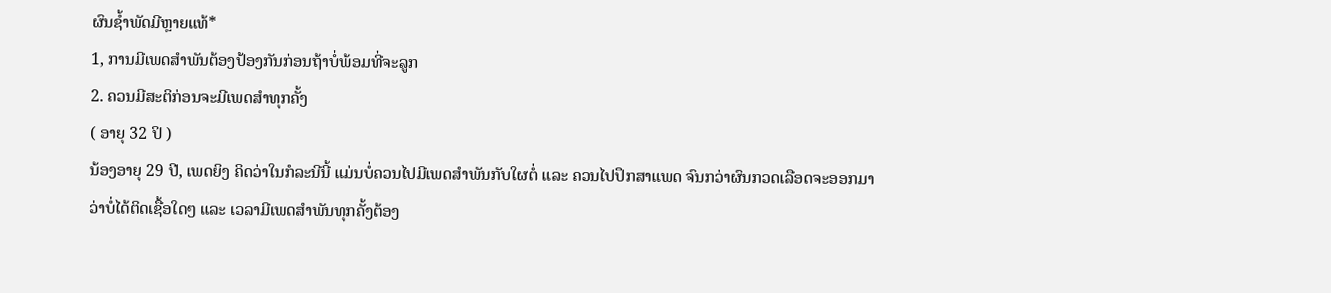ຜົນຊໍ້າພັດມີຫຼາຍແທ້*
1, ການມີເພດສໍາພັນຕ້ອງປ້ອງກັນກ່ອນຖ້າບໍ່ພ້ອມທີ່ຈະລູກ
2. ຄວນມີສະຕິກ່ອນຈະມີເພດສໍາທຸກຄັ້ງ
( ອາຍຸ 32 ປິ )
ນ້ອງອາຍຸ 29 ປີ, ເພດຍິງ ຄິດວ່າໃນກໍລະນີນີ້ ແມ່ນບໍ່ຄວນໄປມີເພດສຳພັນກັບໃຜຕໍ່ ແລະ ຄວນໄປປຶກສາແພດ ຈົນກວ່າຜົນກວດເລືອດຈະອອກມາວ່າບໍ່ໄດ້ຕິດເຊື້ອໃດໆ ແລະ ເວລາມີເພດສຳພັນທຸກຄັ້ງຕ້ອງ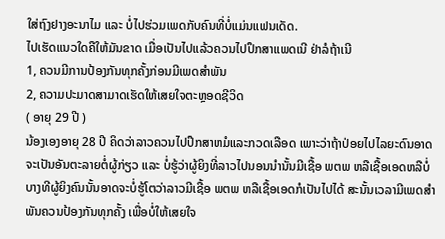ໃສ່ຖົງຢາງອະນາໄມ ແລະ ບໍ່ໄປຮ່ວມເພດກັບຄົນທີ່ບໍ່ແມ່ນແຟນເດັດ.
ໄປເຮັດແນວໃດຄືໃຫ້ມັນຂາດ ເມື່ອເປັນໄປແລ້ວຄວນໄປປຶກສາແພດເນີ ຢ່າລໍຖ້າເນີ
1, ຄວນມີການປ້ອງກັນທຸກຄັ້ງກ່ອນມີເພດສໍາພັນ
2, ຄວາມປະມາດສາມາດເຮັດໃຫ້ເສຍໃຈຕະຫຼອດຊີວິດ
( ອາຍຸ 29 ປີ )
ນ້ອງເອງອາຍຸ 28 ປີ ຄິດວ່າລາວຄວນໄປປຶກສາຫມໍແລະກວດເລືອດ ເພາະວ່າຖ້າປ່ອຍໄປໄລຍະດົນອາດຈະເປັນອັນຕະລາຍຕໍ່ຜູ້ກ່ຽວ ແລະ ບໍ່ຮູ້ວ່າຜູ້ຍິງທີ່ລາວໄປນອນນຳນັ້ນມີເຊື້ອ ພຕພ ຫລືເຊື້ອເອດຫລືບໍ່ ບາງທີຜູ້ຍິງຄົນນັ້ນອາດຈະບໍ່ຮູ້ໂຕວ່າລາວມີເຊື້ອ ພຕພ ຫລືເຊື້ອເອດກໍເປັນໄປໄດ້ ສະນັ້ນເວລາມີເພດສຳພັນຄວນປ້ອງກັນທຸກຄັ້ງ ເພື່ອບໍ່ໃຫ້ເສຍໃຈ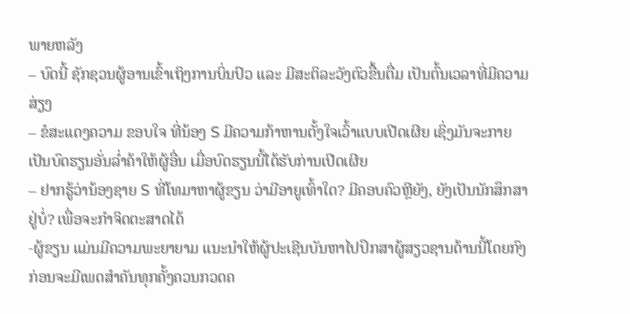ພາຍຫລັງ
– ບົດນີ້ ຊັກຊວນຜູ້ອານເຂົ້າເຖິງການບິ່ນປົວ ແລະ ມີສະຕິລະວັງຕົວຂື້ນຕື່ມ ເປັນຕົ້ນເວລາທີ່ມີຄວາມສ່ຽງ
– ຂໍສະແດງຄວາມ ຂອບໃຈ ທີ່ນ້ອງ S ມີຄວາມກ້າຫານຕັ້ງໃຈເວົ້າແບບເປີດເຜີຍ ເຊິ່ງມັນຈະກາຍເປັນບົດຮຽນອັ່ນລໍ່າຄ້າໃຫ້ຜູ້ອື່ນ ເມື່ອບົດຮຽນນີ້ໄດ້ຮັບກ່ານເປີດເຜີຍ
– ຢາກຮູ້ວ່ານ້ອງຊາຍ S ທີ່ໂທມາຫາຜູ້ຂຽນ ວ່າມີອາຍູເທົ້າໃດ? ມີຄອບຄົວຫຼີຍັງ, ຍັງເປັນນັກສຶກສາຢູ່ບໍ່? ເພື່ອຈະກຳຈິດຕະສາດໄດ້
-ຜູ້ຂຽນ ແມ່ນມີຄວາມພະຍາຍາມ ແນະນໍາໃຫ້ຜູ້ປະເຊີນບັນຫາໄປປຶກສາຜູ້ສຽວຊານດ້ານນີ້ໂດຍກົງ
ກ່ອນຈະມີເພດສຳຄັນທຸກຄັ້ງຄວນກວດຄ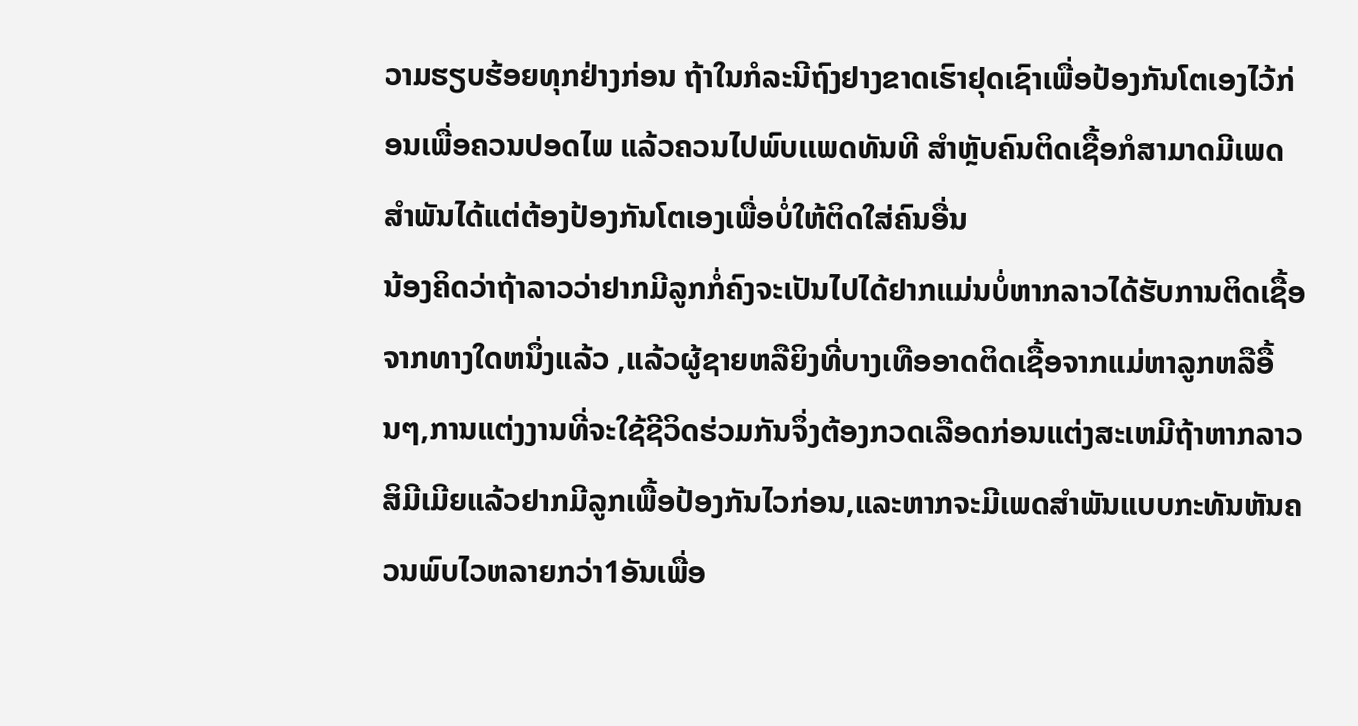ວາມຮຽບຮ້ອຍທຸກຢ່າງກ່ອນ ຖ້າໃນກໍລະນີຖົງຢາງຂາດເຮົາຢຸດເຊົາເພື່ອປ້ອງກັນໂຕເອງໄວ້ກ່ອນເພື່ອຄວນປອດໄພ ແລ້ວຄວນໄປພົບເເພດທັນທີ ສຳຫຼັບຄົນຕິດເຊື້ອກໍສາມາດມີເພດສຳພັນໄດ້ແຕ່ຕ້ອງປ້ອງກັນໂຕເອງເພື່ອບໍ່ໃຫ້ຕິດໃສ່ຄົນອື່ນ
ນ້ອງຄິດວ່າຖ້າລາວວ່າຢາກມີລູກກໍ່ຄົງຈະເປັນໄປໄດ້ຢາກແມ່ນບໍ່ຫາກລາວໄດ້ຮັບການຕິດເຊື້ອຈາກທາງໃດຫນຶ່ງແລ້ວ ,ແລ້ວຜູ້ຊາຍຫລືຍິງທີ່ບາງເທືອອາດຕິດເຊື້ອຈາກແມ່ຫາລູກຫລືອື້ນໆ,ການແຕ່ງງານທີ່ຈະໃຊ້ຊີວິດຮ່ວມກັນຈຶ່ງຕ້ອງກວດເລືອດກ່ອນແຕ່ງສະເຫມີຖ້າຫາກລາວສິມີເມີຍແລ້ວຢາກມີລູກເພື້ອປ້ອງກັນໄວກ່ອນ,ແລະຫາກຈະມີເພດສຳພັນແບບກະທັນຫັນຄວນພົບໄວຫລາຍກວ່າ1ອັນເພື່ອ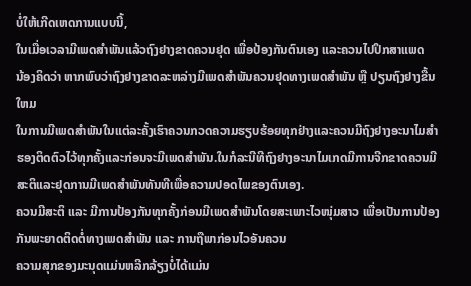ບໍ່ໃຫ້ເກີດເຫດການແບບນີ້,
ໃນເມື່ອເວລາມີເພດສຳພັນແລ້ວຖົງຢາງຂາດຄວນຢຸດ ເພື່ອປ້ອງກັນຕົນເອງ ແລະຄວນໄປປຶກສາແພດ
ນ້ອງຄິດວ່າ ຫາກພົບວ່າຖົງຢາງຂາດລະຫລ່າງມີເພດສຳພັນຄວນຢຸດທາງເພດສຳພັນ ຫຼື ປຽນຖົງຢາງຂື້ນໃຫມ
ໃນການມີເພດສຳພັນໃນແຕ່ລະຄັ້ງເຮົາຄວນກວດຄວາມຮຽບຮ້ອຍທຸກຢ່າງແລະຄວນມີຖົງຢາງອະນາໄມສຳຮອງຕິດຕົວໄວ້ທຸກຄັ້ງແລະກ່ອນຈະມີເພດສຳພັນ.ໃນກໍລະນີທີຖົງຢາງອະນາໄມເກດມີການຈີກຂາດຄວນມີສະຕິແລະຢຸດການມີເພດສຳພັນທັນທີເພື່ອຄວາມປອດໄພຂອງຕົນເອງ.
ຄວນມີສະຕິ ແລະ ມີການປ້ອງກັນທຸກຄັ້ງກ່ອນມີເພດສໍາພັນໂດຍສະເພາະໄວໜຸ່ມສາວ ເພື່ອເປັນການປ້ອງກັນພະຍາດຕິດຕໍ່ທາງເພດສໍາພັນ ແລະ ການຖືພາກ່ອນໄວອັນຄວນ
ຄວາມສຸກຂອງມະນຸດແມ່ນຫລີກລ້ຽງບໍ່ໄດ້ແມ່ນ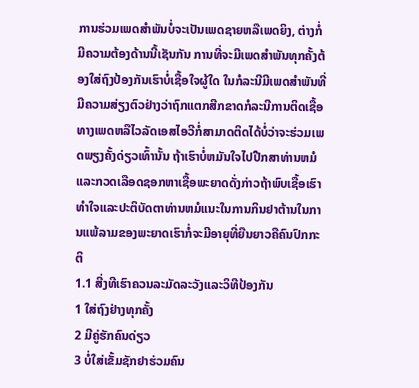ການຮ່ວມເພດສຳພັນບໍ່ຈະເປັນເພດຊາຍຫລືເພດຍິງ, ຕ່າງກໍ່ມີຄວາມຕ້ອງດ້ານນີ້ເຊັນກັນ ການທີ່ຈະມີເພດສຳພັນທຸກຄັ້ງຕ້ອງໃສ່ຖົງປ້ອງກັນເຮົາບໍ່ເຊື້ອໃຈຜູ້ໃດ ໃນກໍລະນີມີເພດສຳພັນທີ່ມີຄວາມສ່ຽງຕົວຢ່າງວ່າຖົກແຕກສີກຂາດກໍລະນີການຕິດເຊື້ອທາງເພດຫລືໄວລັດເອສໄອວີກໍ່ສາມາດຕິດໄດ້ບໍ່ວ່າຈະຮ່ວມເພດພຽງຄັ້ງດ່ຽວເທົ້ານັ້ນ ຖ້າເຮົາບໍ່ຫມັນໃຈໄປປືກສາທ່ານຫມໍແລະກວດເລືອດຊອກຫາເຊື້ອພະຍາດດັ່ງກ່າວຖ້າພົບເຊື້ອເຮົາທຳໃຈແລະປະຕິບັດຕາທ່ານຫມໍແນະໃນການກິນຢາຕ້ານໃນການແພ້ລາມຂອງພະຍາດເຮົາກໍ່ຈະມີອາຍຸທີ່ຍືນຍາວຄືຄົນປົກກະຕິ
1.1 ສີ່ງທີເຮົາຄວນລະມັດລະວັງແລະວິທີປ້ອງກັນ
1 ໃສ່ຖົງຢ່າງທຸກຄັ້ງ
2 ມີຄູ່ຮັກຄົນດ່ຽວ
3 ບໍ່ໃສ່ເຂັ້ມຊັກຢາຮ່ວມຄົນ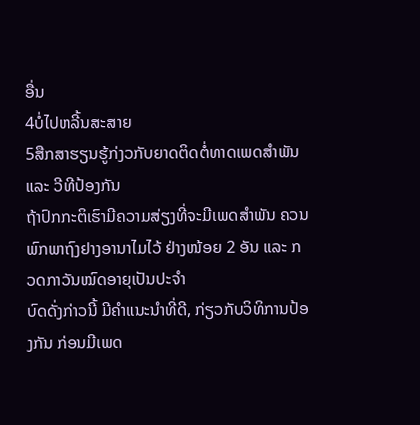ອື່ນ
4ບໍ່ໄປຫລີ້ນສະສາຍ
5ສືກສາຮຽນຮູ້ກ່ງວກັບຍາດຕິດຕໍ່ທາດເພດສຳພັນ ແລະ ວີທີປ້ອງກັນ
ຖ້າປົກກະຕິເຮົາມີຄວາມສ່ຽງທີ່ຈະມີເພດສຳພັນ ຄວນພົກພາຖົງຢາງອານາໄມໄວ້ ຢ່າງໜ້ອຍ 2 ອັນ ແລະ ກວດກາວັນໝົດອາຍຸເປັນປະຈຳ
ບົດດັ່ງກ່າວນີ້ ມີຄຳແນະນຳທີ່ດີ, ກ່ຽວກັບວິທິການປ້ອງກັນ ກ່ອນມີເພດ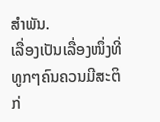ສຳພັນ.
ເລື່ອງເປັນເລື່ອງໜຶ່ງທີ່ທູກໆຄົນຄວນມີສະຕິກ່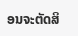ອນຈະຕັດສິ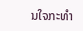ນໃຈກະທຳ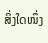ສິ່ງໃດໜຶ່ງ